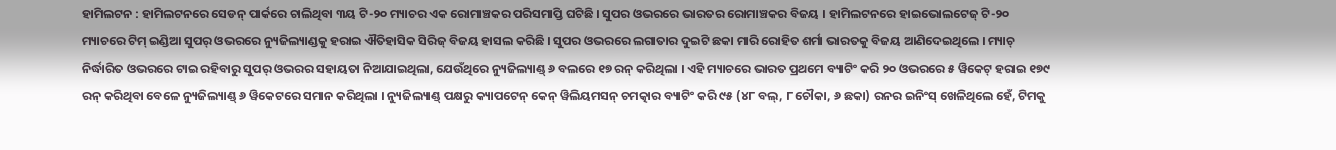ହାମିଲଟନ : ହାମିଲଟନରେ ସେଡନ୍ ପାର୍କରେ ଚାଲିଥିବା ୩ୟ ଟି-୨୦ ମ୍ୟାଚର ଏକ ରୋମାଞ୍ଚକର ପରିସମାପ୍ତି ଘଟିଛି । ସୁପର ଓଭରରେ ଭାରତର ରୋମାଞ୍ଚକର ବିଜୟ । ହାମିଲଟନରେ ହାଇଭୋଲଟେଜ୍ ଟି-୨୦ ମ୍ୟାଚରେ ଟିମ୍ ଇଣ୍ଡିଆ ସୁପର୍ ଓଭରରେ ନ୍ୟୁଜିଲ୍ୟାଣ୍ଡକୁ ହରାଇ ଐତିହାସିକ ସିରିଜ୍ ବିଜୟ ହାସଲ କରିଛି । ସୁପର ଓଭରରେ ଲଗାତାର ଦୁଇଟି ଛକା ମାରି ରୋହିତ ଶର୍ମା ଭାରତକୁ ବିଜୟ ଆଣିଦେଇଥିଲେ । ମ୍ୟାଚ୍ ନିର୍ଦ୍ଧାରିତ ଓଭରରେ ଟାଇ ରହିବାରୁ ସୁପର୍ ଓଭରର ସହାୟତା ନିଆଯାଇଥିଲା, ଯେଉଁଥିରେ ନ୍ୟୁଜିଲ୍ୟାଣ୍ଡ୍ ୬ ବଲରେ ୧୭ ରନ୍ କରିଥିଲା । ଏହି ମ୍ୟାଚରେ ଭାରତ ପ୍ରଥମେ ବ୍ୟାଟିଂ କରି ୨୦ ଓଭରରେ ୫ ୱିକେଟ୍ ହରାଇ ୧୭୯ ରନ୍ କରିଥିବା ବେଳେ ନ୍ୟୁଜିଲ୍ୟାଣ୍ଡ୍ ୬ ୱିକେଟରେ ସମାନ କରିଥିଲା । ନ୍ୟୁଜିଲ୍ୟାଣ୍ଡ୍ ପକ୍ଷରୁ କ୍ୟାପଟେନ୍ କେନ୍ ୱିଲିୟମସନ୍ ଚମତ୍କାର ବ୍ୟାଟିଂ କରି ୯୫ (୪୮ ବଲ୍, ୮ ଚୌକା, ୬ ଛକା) ରନର ଇନିଂସ୍ ଖେଳିଥିଲେ ହେଁ, ଟିମକୁ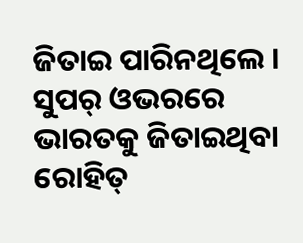ଜିତାଇ ପାରିନଥିଲେ । ସୁପର୍ ଓଭରରେ ଭାରତକୁ ଜିତାଇଥିବା ରୋହିତ୍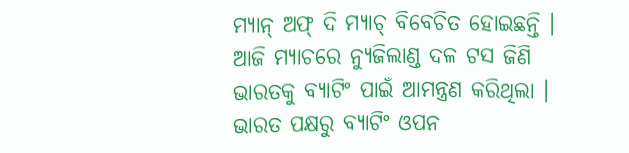ମ୍ୟାନ୍ ଅଫ୍ ଦି ମ୍ୟାଚ୍ ବିବେଚିତ ହୋଇଛନ୍ତି ।
ଆଜି ମ୍ୟାଚରେ ନ୍ୟୁଜିଲାଣ୍ଡ ଦଳ ଟସ ଜିଣି ଭାରତକୁ ବ୍ୟାଟିଂ ପାଇଁ ଆମନ୍ତ୍ରଣ କରିଥିଲା । ଭାରତ ପକ୍ଷରୁ ବ୍ୟାଟିଂ ଓପନ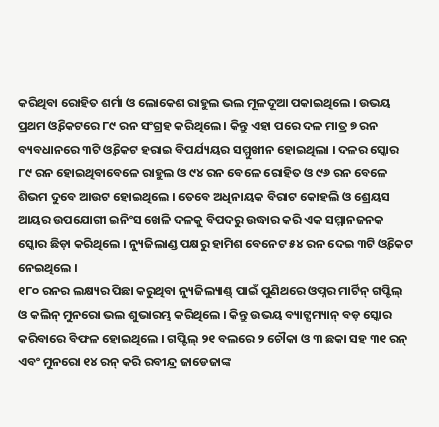କରିଥିବା ରୋହିତ ଶର୍ମା ଓ ଲୋକେଶ ରାହୁଲ ଭଲ ମୂଳଦୂଆ ପକାଇଥିଲେ । ଉଭୟ ପ୍ରଥମ ଓ୍ଵିକେଟରେ ୮୯ ରନ ସଂଗ୍ରହ କରିଥିଲେ । କିନ୍ତୁ ଏହା ପରେ ଦଳ ମାତ୍ର ୭ ରନ ବ୍ୟବଧାନରେ ୩ଟି ଓ୍ଵିକେଟ ହରାଇ ବିପର୍ଯ୍ୟୟର ସମ୍ମୁଖୀନ ହୋଇଥିଲା । ଦଳର ସ୍କୋର ୮୯ ରନ ହୋଇଥିବାବେଳେ ରାହୁଲ ଓ ୯୪ ରନ ବେଳେ ରୋହିତ ଓ ୯୬ ରନ ବେଳେ ଶିଭମ ଦୁବେ ଆଉଟ ହୋଇଥିଲେ । ତେବେ ଅଧିନାୟକ ବିରାଟ କୋହଲି ଓ ଶ୍ରେୟସ ଆୟର ଉପଯୋଗୀ ଇନିଂସ ଖେଳି ଦଳକୁ ବିପଦରୁ ଉଦ୍ଧାର କରି ଏକ ସମ୍ମାନଜନକ ସ୍କୋର ଛିଡ଼ା କରିଥିଲେ । ନ୍ୟୁଜିଲାଣ୍ଡ ପକ୍ଷରୁ ହାମିଶ ବେନେଟ ୫୪ ରନ ଦେଇ ୩ଟି ଓ୍ଵିକେଟ ନେଇଥିଲେ ।
୧୮୦ ରନର ଲକ୍ଷ୍ୟର ପିଛା କରୁଥିବା ନ୍ୟୁଜିଲ୍ୟାଣ୍ଡ୍ ପାଇଁ ପୁଣିଥରେ ଓପ୍ନର ମାର୍ଟିନ୍ ଗପ୍ଟିଲ୍ ଓ କଲିନ୍ ମୁନରୋ ଭଲ ଶୁଭାରମ୍ଭ କରିଥିଲେ । କିନ୍ତୁ ଉଭୟ ବ୍ୟାଟ୍ସମ୍ୟାନ୍ ବଡ଼ ସ୍କୋର କରିବାରେ ବିଫଳ ହୋଇଥିଲେ । ଗପ୍ଟିଲ୍ ୨୧ ବଲରେ ୨ ଚୌକା ଓ ୩ ଛକା ସହ ୩୧ ରନ୍ ଏବଂ ମୁନରୋ ୧୪ ରନ୍ କରି ରବୀନ୍ଦ୍ର ଜାଡେଜାଙ୍କ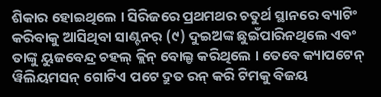ଶିକାର ହୋଇଥିଲେ । ସିରିଜରେ ପ୍ରଥମଥର ଚତୁର୍ଥ ସ୍ଥାନରେ ବ୍ୟାଟିଂ କରିବାକୁ ଆସିଥିବା ସାଣ୍ଟନର୍ (୯) ଦୁଇଅଙ୍କ ଛୁଇଁପାରିନଥିଲେ ଏବଂ ତାଙ୍କୁ ୟୁଜବେନ୍ଦ୍ର ଚହଲ୍ କ୍ଲିନ୍ ବୋଲ୍ଡ କରିଥିଲେ । ତେବେ କ୍ୟାପଟେନ୍ ୱିଲିୟମସନ୍ ଗୋଟିଏ ପଟେ ଦ୍ରୁତ ରନ୍ କରି ଟିମକୁ ବିଜୟ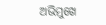ଅଭିମୁଖେ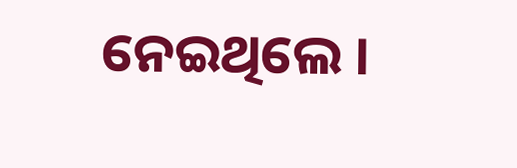ନେଇଥିଲେ ।